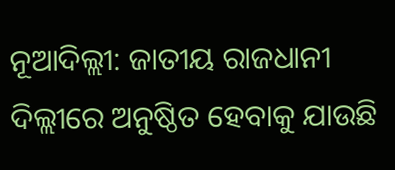ନୂଆଦିଲ୍ଲୀ: ଜାତୀୟ ରାଜଧାନୀ ଦିଲ୍ଲୀରେ ଅନୁଷ୍ଠିତ ହେବାକୁ ଯାଉଛି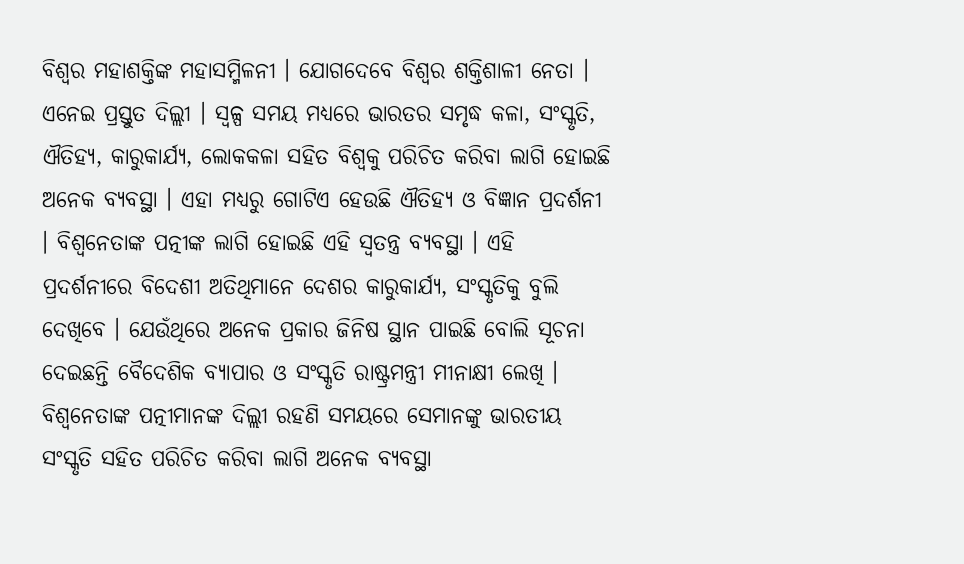ବିଶ୍ବର ମହାଶକ୍ତିଙ୍କ ମହାସମ୍ମିଳନୀ । ଯୋଗଦେବେ ବିଶ୍ବର ଶକ୍ତିଶାଳୀ ନେତା । ଏନେଇ ପ୍ରସ୍ତୁତ ଦିଲ୍ଲୀ । ସ୍ବଳ୍ପ ସମୟ ମଧ୍ୟରେ ଭାରତର ସମୃଦ୍ଧ କଳା, ସଂସ୍କୃତି, ଐତିହ୍ୟ, କାରୁକାର୍ଯ୍ୟ, ଲୋକକଳା ସହିତ ବିଶ୍ବକୁ ପରିଚିତ କରିବା ଲାଗି ହୋଇଛି ଅନେକ ବ୍ୟବସ୍ଥା । ଏହା ମଧ୍ୟରୁ ଗୋଟିଏ ହେଉଛି ଐତିହ୍ୟ ଓ ବିଜ୍ଞାନ ପ୍ରଦର୍ଶନୀ । ବିଶ୍ବନେତାଙ୍କ ପତ୍ନୀଙ୍କ ଲାଗି ହୋଇଛି ଏହି ସ୍ବତନ୍ତ୍ର ବ୍ୟବସ୍ଥା । ଏହି ପ୍ରଦର୍ଶନୀରେ ବିଦେଶୀ ଅତିଥିମାନେ ଦେଶର କାରୁକାର୍ଯ୍ୟ, ସଂସ୍କୃତିକୁ ବୁଲି ଦେଖିବେ । ଯେଉଁଥିରେ ଅନେକ ପ୍ରକାର ଜିନିଷ ସ୍ଥାନ ପାଇଛି ବୋଲି ସୂଚନା ଦେଇଛନ୍ତି ବୈଦେଶିକ ବ୍ୟାପାର ଓ ସଂସ୍କୃତି ରାଷ୍ଟ୍ରମନ୍ତ୍ରୀ ମୀନାକ୍ଷୀ ଲେଖି ।
ବିଶ୍ବନେତାଙ୍କ ପତ୍ନୀମାନଙ୍କ ଦିଲ୍ଲୀ ରହଣି ସମୟରେ ସେମାନଙ୍କୁ ଭାରତୀୟ ସଂସ୍କୃତି ସହିତ ପରିଚିତ କରିବା ଲାଗି ଅନେକ ବ୍ୟବସ୍ଥା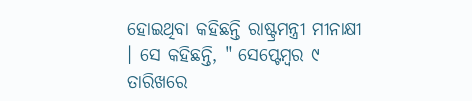ହୋଇଥିବା କହିଛନ୍ତି ରାଷ୍ଟ୍ରମନ୍ତ୍ରୀ ମୀନାକ୍ଷୀ । ସେ କହିଛନ୍ତି, " ସେପ୍ଟେମ୍ବର ୯ ତାରିଖରେ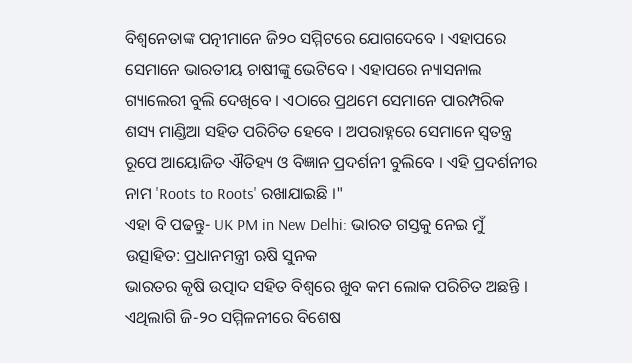ବିଶ୍ବନେତାଙ୍କ ପତ୍ନୀମାନେ ଜି୨୦ ସମ୍ମିଟରେ ଯୋଗଦେବେ । ଏହାପରେ ସେମାନେ ଭାରତୀୟ ଚାଷୀଙ୍କୁ ଭେଟିବେ । ଏହାପରେ ନ୍ୟାସନାଲ ଗ୍ୟାଲେରୀ ବୁଲି ଦେଖିବେ । ଏଠାରେ ପ୍ରଥମେ ସେମାନେ ପାରମ୍ପରିକ ଶସ୍ୟ ମାଣ୍ଡିଆ ସହିତ ପରିଚିତ ହେବେ । ଅପରାହ୍ନରେ ସେମାନେ ସ୍ବତନ୍ତ୍ର ରୂପେ ଆୟୋଜିତ ଐତିହ୍ୟ ଓ ବିଜ୍ଞାନ ପ୍ରଦର୍ଶନୀ ବୁଲିବେ । ଏହି ପ୍ରଦର୍ଶନୀର ନାମ 'Roots to Roots' ରଖାଯାଇଛି ।"
ଏହା ବି ପଢନ୍ତୁ- UK PM in New Delhi: ଭାରତ ଗସ୍ତକୁ ନେଇ ମୁଁ ଉତ୍ସାହିତ: ପ୍ରଧାନମନ୍ତ୍ରୀ ଋଷି ସୁନକ
ଭାରତର କୃଷି ଉତ୍ପାଦ ସହିତ ବିଶ୍ବରେ ଖୁବ କମ ଲୋକ ପରିଚିତ ଅଛନ୍ତି । ଏଥିଲାଗି ଜି-୨୦ ସମ୍ମିଳନୀରେ ବିଶେଷ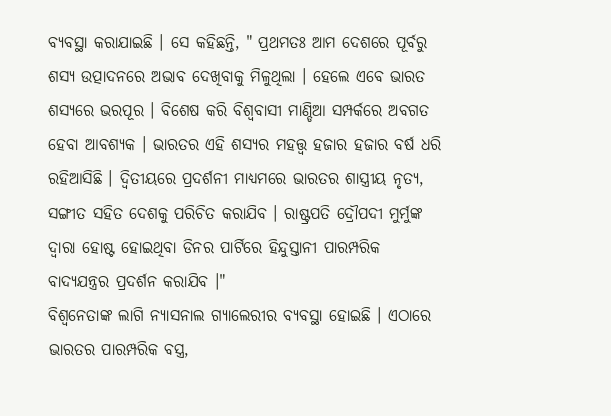ବ୍ୟବସ୍ଥା କରାଯାଇଛି । ସେ କହିଛନ୍ତି, " ପ୍ରଥମତଃ ଆମ ଦେଶରେ ପୂର୍ବରୁ ଶସ୍ୟ ଉତ୍ପାଦନରେ ଅଭାବ ଦେଖିବାକୁ ମିଳୁଥିଲା । ହେଲେ ଏବେ ଭାରତ ଶସ୍ୟରେ ଭରପୂର । ବିଶେଷ କରି ବିଶ୍ବବାସୀ ମାଣ୍ଡିଆ ସମ୍ପର୍କରେ ଅବଗତ ହେବା ଆବଶ୍ୟକ । ଭାରତର ଏହି ଶସ୍ୟର ମହତ୍ତ୍ବ ହଜାର ହଜାର ବର୍ଷ ଧରି ରହିଆସିଛି । ଦ୍ବିତୀୟରେ ପ୍ରଦର୍ଶନୀ ମାଧ୍ୟମରେ ଭାରତର ଶାସ୍ତ୍ରୀୟ ନୃତ୍ୟ, ସଙ୍ଗୀତ ସହିତ ଦେଶକୁ ପରିଚିତ କରାଯିବ । ରାଷ୍ଟ୍ରପତି ଦ୍ରୌପଦୀ ମୁର୍ମୁଙ୍କ ଦ୍ବାରା ହୋଷ୍ଟ ହୋଇଥିବା ଡିନର ପାର୍ଟିରେ ହିନ୍ଦୁସ୍ତାନୀ ପାରମ୍ପରିକ ବାଦ୍ୟଯନ୍ତ୍ରର ପ୍ରଦର୍ଶନ କରାଯିବ ।"
ବିଶ୍ବନେତାଙ୍କ ଲାଗି ନ୍ୟାସନାଲ ଗ୍ୟାଲେରୀର ବ୍ୟବସ୍ଥା ହୋଇଛି । ଏଠାରେ ଭାରତର ପାରମ୍ପରିକ ବସ୍ତ୍ର,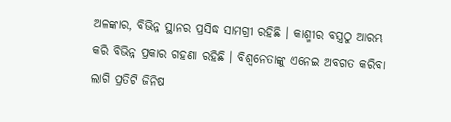ଅଳଙ୍କାର, ବିଭିନ୍ନ ସ୍ଥାନର ପ୍ରସିଦ୍ଧ ସାମଗ୍ରୀ ରହିଛି । କାଶ୍ମୀର ବସ୍ତ୍ରଠୁ ଆରମ୍ଭ କରି ବିଭିନ୍ନ ପ୍ରକାର ଗହଣା ରହିଛି । ବିଶ୍ବନେତାଙ୍କୁ ଏନେଇ ଅବଗତ କରିବା ଲାଗି ପ୍ରତିଟି ଜିନିଷ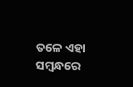ତଳେ ଏହା ସମ୍ବନ୍ଧରେ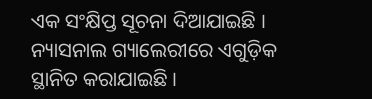ଏକ ସଂକ୍ଷିପ୍ତ ସୂଚନା ଦିଆଯାଇଛି । ନ୍ୟାସନାଲ ଗ୍ୟାଲେରୀରେ ଏଗୁଡ଼ିକ ସ୍ଥାନିତ କରାଯାଇଛି ।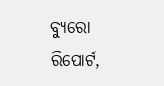ବ୍ୟୁରୋ ରିପୋର୍ଟ,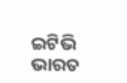ଇଟିଭି ଭାରତ